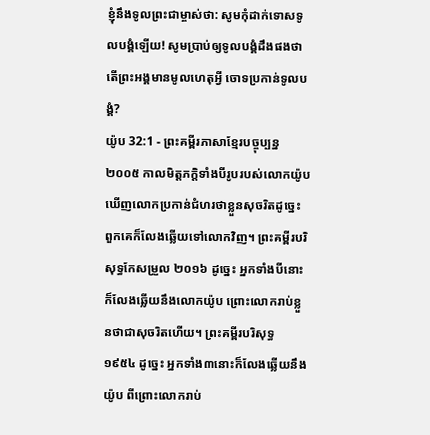ខ្ញុំនឹងទូលព្រះជាម្ចាស់ថា: សូមកុំដាក់ទោសទូលបង្គំឡើយ! សូមប្រាប់ឲ្យទូលបង្គំដឹងផងថា តើព្រះអង្គមានមូលហេតុអ្វី ចោទប្រកាន់ទូលបង្គំ?
យ៉ូប 32:1 - ព្រះគម្ពីរភាសាខ្មែរបច្ចុប្បន្ន ២០០៥ កាលមិត្តភក្ដិទាំងបីរូបរបស់លោកយ៉ូប ឃើញលោកប្រកាន់ជំហរថាខ្លួនសុចរិតដូច្នេះ ពួកគេក៏លែងឆ្លើយទៅលោកវិញ។ ព្រះគម្ពីរបរិសុទ្ធកែសម្រួល ២០១៦ ដូច្នេះ អ្នកទាំងបីនោះក៏លែងឆ្លើយនឹងលោកយ៉ូប ព្រោះលោករាប់ខ្លួនថាជាសុចរិតហើយ។ ព្រះគម្ពីរបរិសុទ្ធ ១៩៥៤ ដូច្នេះ អ្នកទាំង៣នោះក៏លែងឆ្លើយនឹងយ៉ូប ពីព្រោះលោករាប់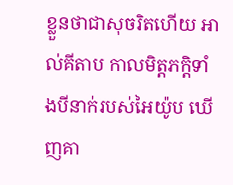ខ្លួនថាជាសុចរិតហើយ អាល់គីតាប កាលមិត្តភក្ដិទាំងបីនាក់របស់អៃយ៉ូប ឃើញគា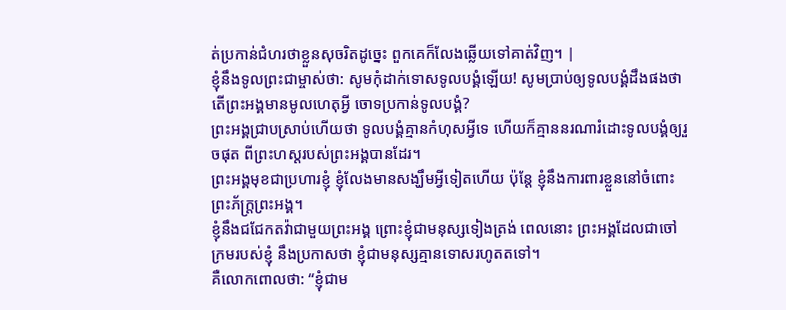ត់ប្រកាន់ជំហរថាខ្លួនសុចរិតដូច្នេះ ពួកគេក៏លែងឆ្លើយទៅគាត់វិញ។ |
ខ្ញុំនឹងទូលព្រះជាម្ចាស់ថា: សូមកុំដាក់ទោសទូលបង្គំឡើយ! សូមប្រាប់ឲ្យទូលបង្គំដឹងផងថា តើព្រះអង្គមានមូលហេតុអ្វី ចោទប្រកាន់ទូលបង្គំ?
ព្រះអង្គជ្រាបស្រាប់ហើយថា ទូលបង្គំគ្មានកំហុសអ្វីទេ ហើយក៏គ្មាននរណារំដោះទូលបង្គំឲ្យរួចផុត ពីព្រះហស្ដរបស់ព្រះអង្គបានដែរ។
ព្រះអង្គមុខជាប្រហារខ្ញុំ ខ្ញុំលែងមានសង្ឃឹមអ្វីទៀតហើយ ប៉ុន្តែ ខ្ញុំនឹងការពារខ្លួននៅចំពោះ ព្រះភ័ក្ត្រព្រះអង្គ។
ខ្ញុំនឹងជជែកតវ៉ាជាមួយព្រះអង្គ ព្រោះខ្ញុំជាមនុស្សទៀងត្រង់ ពេលនោះ ព្រះអង្គដែលជាចៅក្រមរបស់ខ្ញុំ នឹងប្រកាសថា ខ្ញុំជាមនុស្សគ្មានទោសរហូតតទៅ។
គឺលោកពោលថា: “ខ្ញុំជាម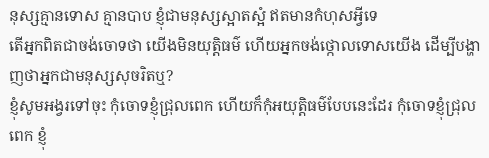នុស្សគ្មានទោស គ្មានបាប ខ្ញុំជាមនុស្សស្អាតស្អំ ឥតមានកំហុសអ្វីទេ
តើអ្នកពិតជាចង់ចោទថា យើងមិនយុត្តិធម៌ ហើយអ្នកចង់ថ្កោលទោសយើង ដើម្បីបង្ហាញថាអ្នកជាមនុស្សសុចរិតឬ?
ខ្ញុំសូមអង្វរទៅចុះ កុំចោទខ្ញុំជ្រុលពេក ហើយក៏កុំអយុត្តិធម៌បែបនេះដែរ កុំចោទខ្ញុំជ្រុលពេក ខ្ញុំ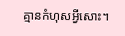គ្មានកំហុសអ្វីសោះ។